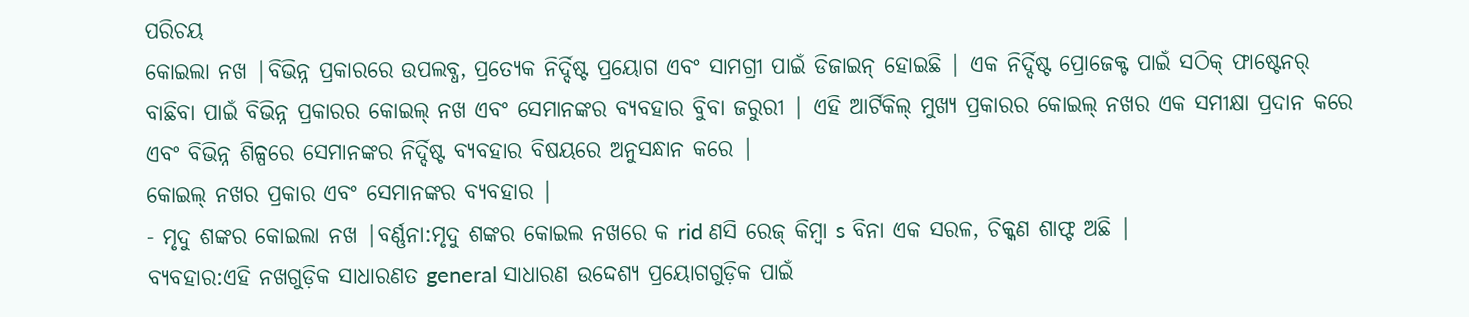ପରିଚୟ
କୋଇଲା ନଖ |ବିଭିନ୍ନ ପ୍ରକାରରେ ଉପଲବ୍ଧ, ପ୍ରତ୍ୟେକ ନିର୍ଦ୍ଦିଷ୍ଟ ପ୍ରୟୋଗ ଏବଂ ସାମଗ୍ରୀ ପାଇଁ ଡିଜାଇନ୍ ହୋଇଛି | ଏକ ନିର୍ଦ୍ଦିଷ୍ଟ ପ୍ରୋଜେକ୍ଟ ପାଇଁ ସଠିକ୍ ଫାଷ୍ଟେନର୍ ବାଛିବା ପାଇଁ ବିଭିନ୍ନ ପ୍ରକାରର କୋଇଲ୍ ନଖ ଏବଂ ସେମାନଙ୍କର ବ୍ୟବହାର ବୁିବା ଜରୁରୀ | ଏହି ଆର୍ଟିକିଲ୍ ମୁଖ୍ୟ ପ୍ରକାରର କୋଇଲ୍ ନଖର ଏକ ସମୀକ୍ଷା ପ୍ରଦାନ କରେ ଏବଂ ବିଭିନ୍ନ ଶିଳ୍ପରେ ସେମାନଙ୍କର ନିର୍ଦ୍ଦିଷ୍ଟ ବ୍ୟବହାର ବିଷୟରେ ଅନୁସନ୍ଧାନ କରେ |
କୋଇଲ୍ ନଖର ପ୍ରକାର ଏବଂ ସେମାନଙ୍କର ବ୍ୟବହାର |
- ମୃଦୁ ଶଙ୍କର କୋଇଲା ନଖ |ବର୍ଣ୍ଣନା:ମୃଦୁ ଶଙ୍କର କୋଇଲ ନଖରେ କ rid ଣସି ରେଜ୍ କିମ୍ବା s ବିନା ଏକ ସରଳ, ଚିକ୍କଣ ଶାଫ୍ଟ ଅଛି |
ବ୍ୟବହାର:ଏହି ନଖଗୁଡ଼ିକ ସାଧାରଣତ general ସାଧାରଣ ଉଦ୍ଦେଶ୍ୟ ପ୍ରୟୋଗଗୁଡ଼ିକ ପାଇଁ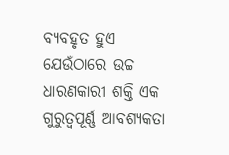ବ୍ୟବହୃତ ହୁଏ ଯେଉଁଠାରେ ଉଚ୍ଚ ଧାରଣକାରୀ ଶକ୍ତି ଏକ ଗୁରୁତ୍ୱପୂର୍ଣ୍ଣ ଆବଶ୍ୟକତା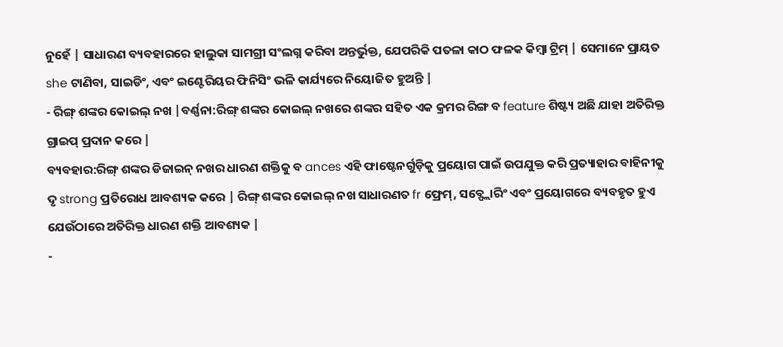ନୁହେଁ | ସାଧାରଣ ବ୍ୟବହାରରେ ହାଲୁକା ସାମଗ୍ରୀ ସଂଲଗ୍ନ କରିବା ଅନ୍ତର୍ଭୁକ୍ତ, ଯେପରିକି ପତଳା କାଠ ଫଳକ କିମ୍ବା ଟ୍ରିମ୍ | ସେମାନେ ପ୍ରାୟତ she ଟାଣିବା, ସାଇଡିଂ, ଏବଂ ଇଣ୍ଟେରିୟର ଫିନିସିଂ ଭଳି କାର୍ଯ୍ୟରେ ନିୟୋଜିତ ହୁଅନ୍ତି |
- ରିଙ୍ଗ୍ ଶଙ୍କର କୋଇଲ୍ ନଖ |ବର୍ଣ୍ଣନା:ରିଙ୍ଗ୍ ଶଙ୍କର କୋଇଲ୍ ନଖରେ ଶଙ୍କର ସହିତ ଏକ କ୍ରମର ରିଙ୍ଗ ବ feature ଶିଷ୍ଟ୍ୟ ଅଛି ଯାହା ଅତିରିକ୍ତ ଗ୍ରାଇପ୍ ପ୍ରଦାନ କରେ |
ବ୍ୟବହାର:ରିଙ୍ଗ୍ ଶଙ୍କର ଡିଜାଇନ୍ ନଖର ଧାରଣ ଶକ୍ତିକୁ ବ ances ଏହି ଫାଷ୍ଟେନର୍ଗୁଡ଼ିକୁ ପ୍ରୟୋଗ ପାଇଁ ଉପଯୁକ୍ତ କରି ପ୍ରତ୍ୟାହାର ବାହିନୀକୁ ଦୃ strong ପ୍ରତିରୋଧ ଆବଶ୍ୟକ କରେ | ରିଙ୍ଗ୍ ଶଙ୍କର କୋଇଲ୍ ନଖ ସାଧାରଣତ fr ଫ୍ରେମ୍, ସବ୍ଫ୍ଲୋରିଂ ଏବଂ ପ୍ରୟୋଗରେ ବ୍ୟବହୃତ ହୁଏ ଯେଉଁଠାରେ ଅତିରିକ୍ତ ଧାରଣ ଶକ୍ତି ଆବଶ୍ୟକ |
-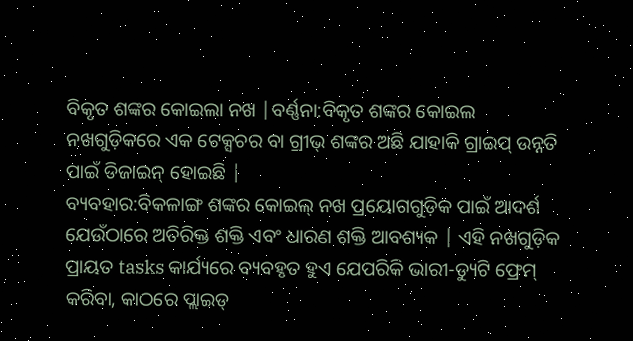ବିକୃତ ଶଙ୍କର କୋଇଲା ନଖ |ବର୍ଣ୍ଣନା:ବିକୃତ ଶଙ୍କର କୋଇଲ ନଖଗୁଡ଼ିକରେ ଏକ ଟେକ୍ସଚର ବା ଗ୍ରୀଭ୍ ଶଙ୍କର ଅଛି ଯାହାକି ଗ୍ରାଇପ୍ ଉନ୍ନତି ପାଇଁ ଡିଜାଇନ୍ ହୋଇଛି |
ବ୍ୟବହାର:ବିକଳାଙ୍ଗ ଶଙ୍କର କୋଇଲ୍ ନଖ ପ୍ରୟୋଗଗୁଡ଼ିକ ପାଇଁ ଆଦର୍ଶ ଯେଉଁଠାରେ ଅତିରିକ୍ତ ଶକ୍ତି ଏବଂ ଧାରଣ ଶକ୍ତି ଆବଶ୍ୟକ | ଏହି ନଖଗୁଡ଼ିକ ପ୍ରାୟତ tasks କାର୍ଯ୍ୟରେ ବ୍ୟବହୃତ ହୁଏ ଯେପରିକି ଭାରୀ-ଡ୍ୟୁଟି ଫ୍ରେମ୍ କରିବା, କାଠରେ ପ୍ଲାଇଡ୍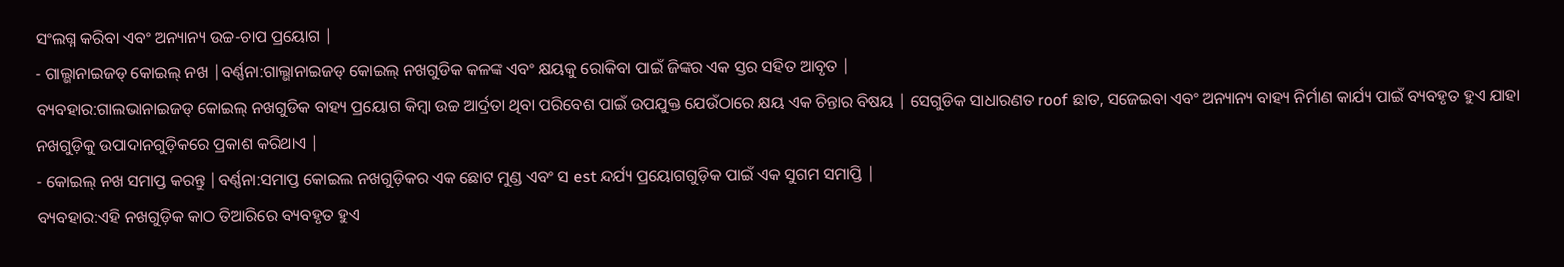ସଂଲଗ୍ନ କରିବା ଏବଂ ଅନ୍ୟାନ୍ୟ ଉଚ୍ଚ-ଚାପ ପ୍ରୟୋଗ |
- ଗାଲ୍ଭାନାଇଜଡ୍ କୋଇଲ୍ ନଖ |ବର୍ଣ୍ଣନା:ଗାଲ୍ଭାନାଇଜଡ୍ କୋଇଲ୍ ନଖଗୁଡିକ କଳଙ୍କ ଏବଂ କ୍ଷୟକୁ ରୋକିବା ପାଇଁ ଜିଙ୍କର ଏକ ସ୍ତର ସହିତ ଆବୃତ |
ବ୍ୟବହାର:ଗାଲଭାନାଇଜଡ୍ କୋଇଲ୍ ନଖଗୁଡିକ ବାହ୍ୟ ପ୍ରୟୋଗ କିମ୍ବା ଉଚ୍ଚ ଆର୍ଦ୍ରତା ଥିବା ପରିବେଶ ପାଇଁ ଉପଯୁକ୍ତ ଯେଉଁଠାରେ କ୍ଷୟ ଏକ ଚିନ୍ତାର ବିଷୟ | ସେଗୁଡିକ ସାଧାରଣତ roof ଛାତ, ସଜେଇବା ଏବଂ ଅନ୍ୟାନ୍ୟ ବାହ୍ୟ ନିର୍ମାଣ କାର୍ଯ୍ୟ ପାଇଁ ବ୍ୟବହୃତ ହୁଏ ଯାହା ନଖଗୁଡ଼ିକୁ ଉପାଦାନଗୁଡ଼ିକରେ ପ୍ରକାଶ କରିଥାଏ |
- କୋଇଲ୍ ନଖ ସମାପ୍ତ କରନ୍ତୁ |ବର୍ଣ୍ଣନା:ସମାପ୍ତ କୋଇଲ ନଖଗୁଡ଼ିକର ଏକ ଛୋଟ ମୁଣ୍ଡ ଏବଂ ସ est ନ୍ଦର୍ଯ୍ୟ ପ୍ରୟୋଗଗୁଡ଼ିକ ପାଇଁ ଏକ ସୁଗମ ସମାପ୍ତି |
ବ୍ୟବହାର:ଏହି ନଖଗୁଡ଼ିକ କାଠ ତିଆରିରେ ବ୍ୟବହୃତ ହୁଏ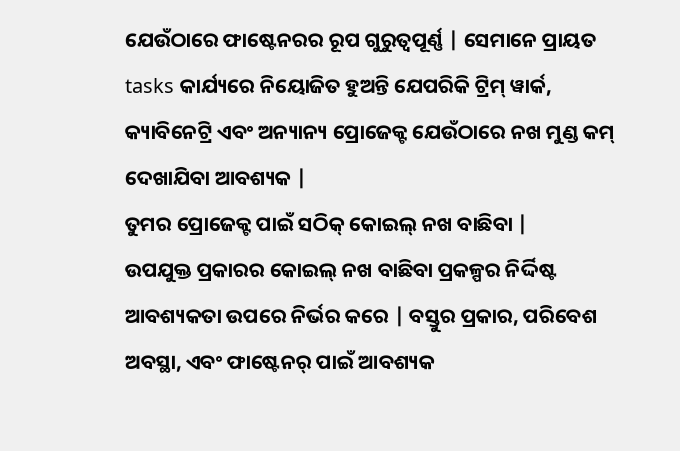ଯେଉଁଠାରେ ଫାଷ୍ଟେନରର ରୂପ ଗୁରୁତ୍ୱପୂର୍ଣ୍ଣ | ସେମାନେ ପ୍ରାୟତ tasks କାର୍ଯ୍ୟରେ ନିୟୋଜିତ ହୁଅନ୍ତି ଯେପରିକି ଟ୍ରିମ୍ ୱାର୍କ, କ୍ୟାବିନେଟ୍ରି ଏବଂ ଅନ୍ୟାନ୍ୟ ପ୍ରୋଜେକ୍ଟ ଯେଉଁଠାରେ ନଖ ମୁଣ୍ଡ କମ୍ ଦେଖାଯିବା ଆବଶ୍ୟକ |
ତୁମର ପ୍ରୋଜେକ୍ଟ ପାଇଁ ସଠିକ୍ କୋଇଲ୍ ନଖ ବାଛିବା |
ଉପଯୁକ୍ତ ପ୍ରକାରର କୋଇଲ୍ ନଖ ବାଛିବା ପ୍ରକଳ୍ପର ନିର୍ଦ୍ଦିଷ୍ଟ ଆବଶ୍ୟକତା ଉପରେ ନିର୍ଭର କରେ | ବସ୍ତୁର ପ୍ରକାର, ପରିବେଶ ଅବସ୍ଥା, ଏବଂ ଫାଷ୍ଟେନର୍ ପାଇଁ ଆବଶ୍ୟକ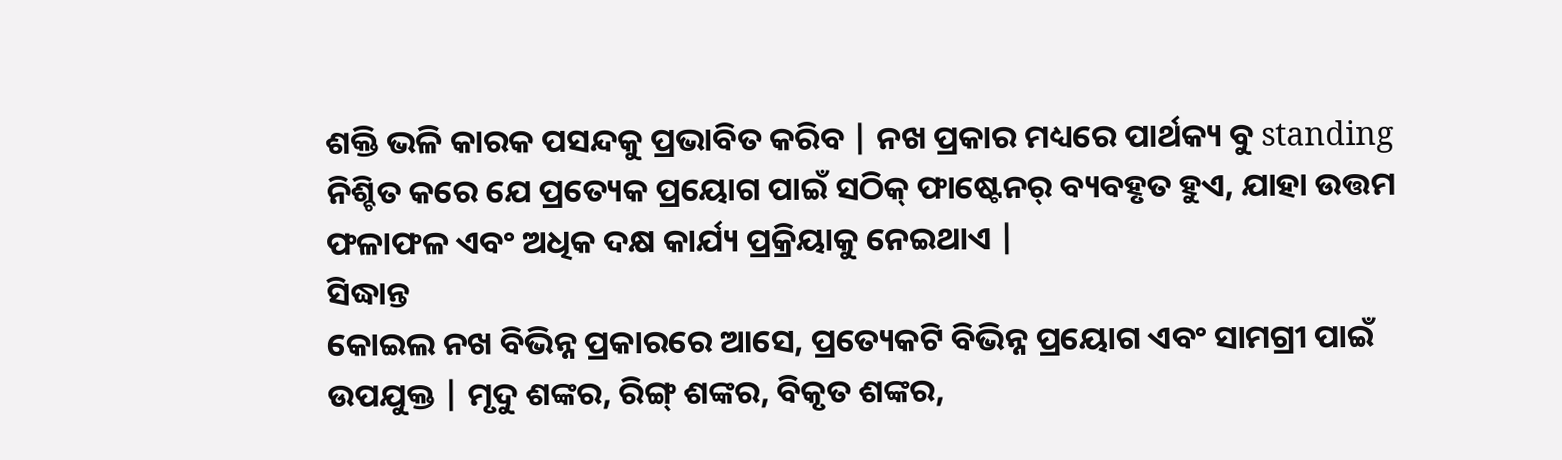ଶକ୍ତି ଭଳି କାରକ ପସନ୍ଦକୁ ପ୍ରଭାବିତ କରିବ | ନଖ ପ୍ରକାର ମଧ୍ୟରେ ପାର୍ଥକ୍ୟ ବୁ standing ନିଶ୍ଚିତ କରେ ଯେ ପ୍ରତ୍ୟେକ ପ୍ରୟୋଗ ପାଇଁ ସଠିକ୍ ଫାଷ୍ଟେନର୍ ବ୍ୟବହୃତ ହୁଏ, ଯାହା ଉତ୍ତମ ଫଳାଫଳ ଏବଂ ଅଧିକ ଦକ୍ଷ କାର୍ଯ୍ୟ ପ୍ରକ୍ରିୟାକୁ ନେଇଥାଏ |
ସିଦ୍ଧାନ୍ତ
କୋଇଲ ନଖ ବିଭିନ୍ନ ପ୍ରକାରରେ ଆସେ, ପ୍ରତ୍ୟେକଟି ବିଭିନ୍ନ ପ୍ରୟୋଗ ଏବଂ ସାମଗ୍ରୀ ପାଇଁ ଉପଯୁକ୍ତ | ମୃଦୁ ଶଙ୍କର, ରିଙ୍ଗ୍ ଶଙ୍କର, ବିକୃତ ଶଙ୍କର,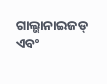ଗାଲ୍ଭାନାଇଜଡ୍ ଏବଂ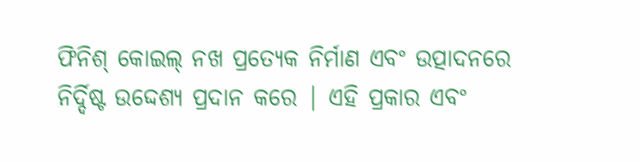ଫିନିଶ୍ କୋଇଲ୍ ନଖ ପ୍ରତ୍ୟେକ ନିର୍ମାଣ ଏବଂ ଉତ୍ପାଦନରେ ନିର୍ଦ୍ଦିଷ୍ଟ ଉଦ୍ଦେଶ୍ୟ ପ୍ରଦାନ କରେ | ଏହି ପ୍ରକାର ଏବଂ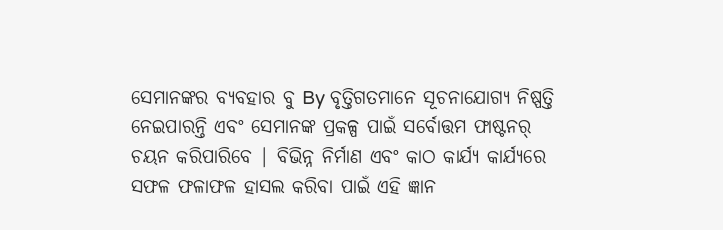ସେମାନଙ୍କର ବ୍ୟବହାର ବୁ By ବୃତ୍ତିଗତମାନେ ସୂଚନାଯୋଗ୍ୟ ନିଷ୍ପତ୍ତି ନେଇପାରନ୍ତି ଏବଂ ସେମାନଙ୍କ ପ୍ରକଳ୍ପ ପାଇଁ ସର୍ବୋତ୍ତମ ଫାଷ୍ଟନର୍ ଚୟନ କରିପାରିବେ | ବିଭିନ୍ନ ନିର୍ମାଣ ଏବଂ କାଠ କାର୍ଯ୍ୟ କାର୍ଯ୍ୟରେ ସଫଳ ଫଳାଫଳ ହାସଲ କରିବା ପାଇଁ ଏହି ଜ୍ଞାନ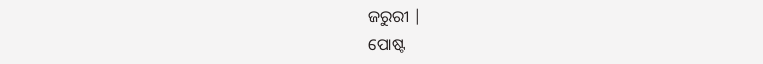ଜରୁରୀ |
ପୋଷ୍ଟ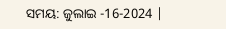ସମୟ: ଜୁଲାଇ -16-2024 |